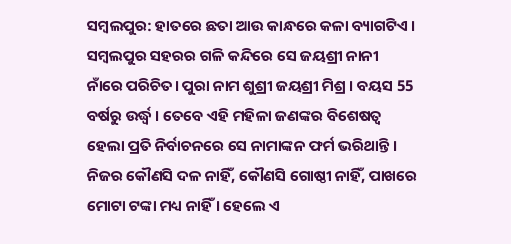ସମ୍ବଲପୁର: ହାତରେ ଛତା ଆଉ କାନ୍ଧରେ କଳା ବ୍ୟାଗଟିଏ । ସମ୍ବଲପୁର ସହରର ଗଳି କନ୍ଦିରେ ସେ ଜୟଶ୍ରୀ ନାନୀ ନାଁରେ ପରିଚିତ। ପୁରା ନାମ ଶୁଶ୍ରୀ ଜୟଶ୍ରୀ ମିଶ୍ର । ବୟସ 55 ବର୍ଷରୁ ଉର୍ଦ୍ଧ୍ବ । ତେବେ ଏହି ମହିଳା ଜଣଙ୍କର ବିଶେଷତ୍ବ ହେଲା ପ୍ରତି ନିର୍ବାଚନରେ ସେ ନାମାଙ୍କନ ଫର୍ମ ଭରିଥାନ୍ତି । ନିଜର କୌଣସି ଦଳ ନାହିଁ, କୌଣସି ଗୋଷ୍ଠୀ ନାହିଁ, ପାଖରେ ମୋଟା ଟଙ୍କା ମଧ୍ୟ ନାହିଁ । ହେଲେ ଏ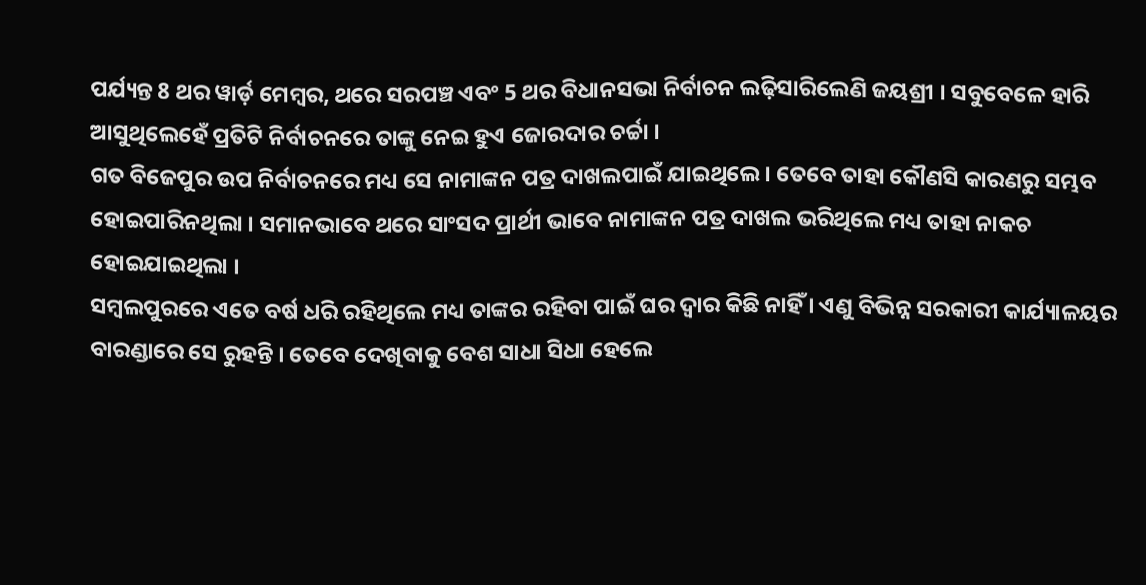ପର୍ଯ୍ୟନ୍ତ 8 ଥର ୱାର୍ଡ଼ ମେମ୍ବର, ଥରେ ସରପଞ୍ଚ ଏବଂ 5 ଥର ବିଧାନସଭା ନିର୍ବାଚନ ଲଢ଼ିସାରିଲେଣି ଜୟଶ୍ରୀ । ସବୁବେଳେ ହାରି ଆସୁଥିଲେହେଁ ପ୍ରତିଟି ନିର୍ବାଚନରେ ତାଙ୍କୁ ନେଇ ହୁଏ ଜୋରଦାର ଚର୍ଚ୍ଚା ।
ଗତ ବିଜେପୁର ଉପ ନିର୍ବାଚନରେ ମଧ୍ୟ ସେ ନାମାଙ୍କନ ପତ୍ର ଦାଖଲପାଇଁ ଯାଇଥିଲେ । ତେବେ ତାହା କୌଣସି କାରଣରୁ ସମ୍ଭବ ହୋଇପାରିନଥିଲା । ସମାନଭାବେ ଥରେ ସାଂସଦ ପ୍ରାର୍ଥୀ ଭାବେ ନାମାଙ୍କନ ପତ୍ର ଦାଖଲ ଭରିଥିଲେ ମଧ୍ୟ ତାହା ନାକଚ ହୋଇଯାଇଥିଲା ।
ସମ୍ବଲପୁରରେ ଏତେ ବର୍ଷ ଧରି ରହିଥିଲେ ମଧ୍ୟ ତାଙ୍କର ରହିବା ପାଇଁ ଘର ଦ୍ୱାର କିଛି ନାହିଁ । ଏଣୁ ବିଭିନ୍ନ ସରକାରୀ କାର୍ଯ୍ୟାଳୟର ବାରଣ୍ଡାରେ ସେ ରୁହନ୍ତି । ତେବେ ଦେଖିବାକୁ ବେଶ ସାଧା ସିଧା ହେଲେ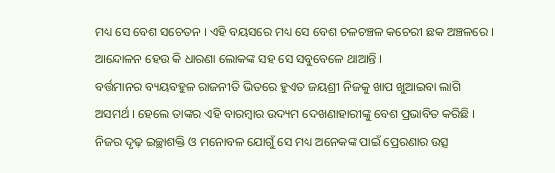ମଧ୍ୟ ସେ ବେଶ ସଚେତନ । ଏହି ବୟସରେ ମଧ୍ୟ ସେ ବେଶ ଚଳଚଞ୍ଚଳ କଚେରୀ ଛକ ଅଞ୍ଚଳରେ । ଆନ୍ଦୋଳନ ହେଉ କି ଧାରଣା ଲୋକଙ୍କ ସହ ସେ ସବୁବେଳେ ଥାଆନ୍ତି ।
ବର୍ତ୍ତମାନର ବ୍ୟୟବହୁଳ ରାଜନୀତି ଭିତରେ ହୁଏତ ଜୟଶ୍ରୀ ନିଜକୁ ଖାପ ଖୁଆଇବା ଲାଗି ଅସମର୍ଥ । ହେଲେ ତାଙ୍କର ଏହି ବାରମ୍ବାର ଉଦ୍ୟମ ଦେଖଣାହାରୀଙ୍କୁ ବେଶ ପ୍ରଭାବିତ କରିଛି । ନିଜର ଦୃଢ଼ ଇଚ୍ଛାଶକ୍ତି ଓ ମନୋବଳ ଯୋଗୁଁ ସେ ମଧ୍ୟ ଅନେକଙ୍କ ପାଇଁ ପ୍ରେରଣାର ଉତ୍ସ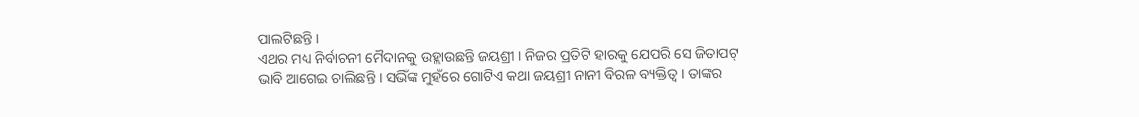ପାଲଟିଛନ୍ତି ।
ଏଥର ମଧ୍ୟ ନିର୍ବାଚନୀ ମୈଦାନକୁ ଉହ୍ଲାଉଛନ୍ତି ଜୟଶ୍ରୀ । ନିଜର ପ୍ରତିଟି ହାରକୁ ଯେପରି ସେ ଜିତାପଟ୍ ଭାବି ଆଗେଇ ଚାଲିଛନ୍ତି । ସଭିଁଙ୍କ ମୁହଁରେ ଗୋଟିଏ କଥା ଜୟଶ୍ରୀ ନାନୀ ବିରଳ ବ୍ୟକ୍ତିତ୍ବ । ତାଙ୍କର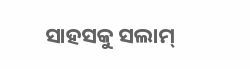ସାହସକୁ ସଲାମ୍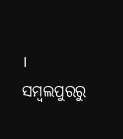।
ସମ୍ବଲପୁରରୁ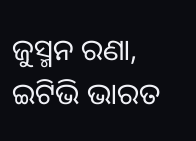ଜୁସ୍ମନ ରଣା, ଇଟିଭି ଭାରତ